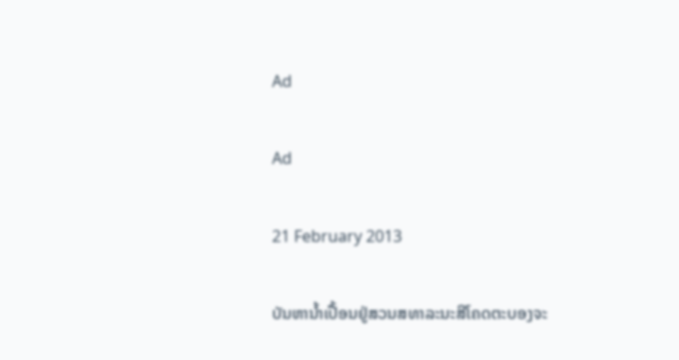Ad

Ad

21 February 2013

ບັນຫານ້ຳເປື້ອນຢູ່ສວນສທາລະນະສີໂຄດຕະບອງຈະ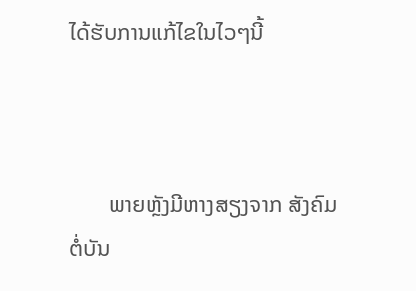ໄດ້ຮັບການແກ້ໄຂໃນໄວໆນີ້



       ພາຍຫຼັງມີຫາງສຽງຈາກ ສັງຄົມຕໍ່ບັນ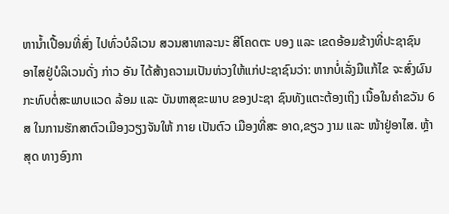ຫານ້ຳເປື້ອນທີ່ສົ່ງ ໄປທົ່ວບໍລິເວນ ສວນສາທາລະນະ ສີໂຄດຕະ ບອງ ແລະ ເຂດອ້ອມຂ້າງທີ່ປະຊາຊົນ ອາໄສຢູ່ບໍລິເວນດັ່ງ ກ່າວ ອັນ ໄດ້ສ້າງຄວາມເປັນຫ່ວງໃຫ້ແກ່ປະຊາຊົນວ່າ: ຫາກບໍ່ເລັ່ງມືແກ້ໄຂ ຈະສົ່ງຜົນກະທົບຕໍ່ສະພາບແວດ ລ້ອມ ແລະ ບັນຫາສຸຂະພາບ ຂອງປະຊາ ຊົນທັງແຕະຕ້ອງເຖິງ ເນື້ອໃນຄຳຂວັນ 6 ສ ໃນການຮັກສາຕົວເມືອງວຽງຈັນໃຫ້ ກາຍ ເປັນຕົວ ເມືອງທີ່ສະ ອາດ,ຂຽວ ງາມ ແລະ ໜ້າຢູ່ອາໄສ. ຫຼ້າສຸດ ທາງອົງກາ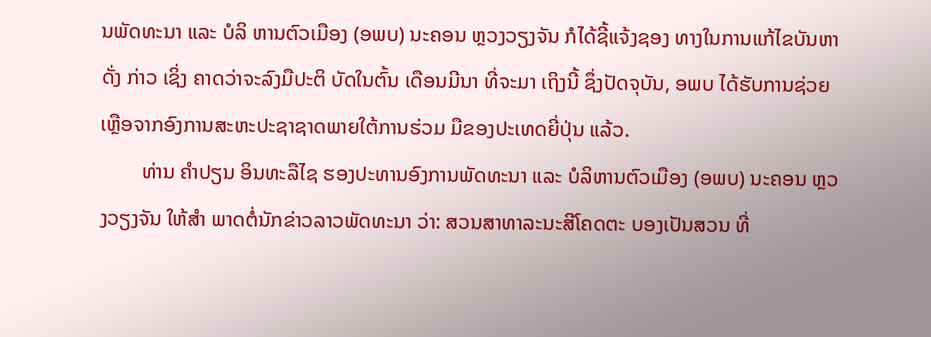ນພັດທະນາ ແລະ ບໍລິ ຫານຕົວເມືອງ (ອພບ) ນະຄອນ ຫຼວງວຽງຈັນ ກໍໄດ້ຊີ້ແຈ້ງຊອງ ທາງໃນການແກ້ໄຂບັນຫາດັ່ງ ກ່າວ ເຊິ່ງ ຄາດວ່າຈະລົງມືປະຕິ ບັດໃນຕົ້ນ ເດືອນມີນາ ທີ່ຈະມາ ເຖິງນີ້ ຊຶ່ງປັດຈຸບັນ, ອພບ ໄດ້ຮັບການຊ່ວຍເຫຼືອຈາກອົງການສະຫະປະຊາຊາດພາຍໃຕ້ການຮ່ວມ ມືຂອງປະເທດຍີ່ປຸ່ນ ແລ້ວ.
        ທ່ານ ຄຳປຽນ ອິນທະລືໄຊ ຮອງປະທານອົງການພັດທະນາ ແລະ ບໍລິຫານຕົວເມືອງ (ອພບ) ນະຄອນ ຫຼວງວຽງຈັນ ໃຫ້ສຳ ພາດຕໍ່ນັກຂ່າວລາວພັດທະນາ ວ່າ: ສວນສາທາລະນະສີໂຄດຕະ ບອງເປັນສວນ ທີ່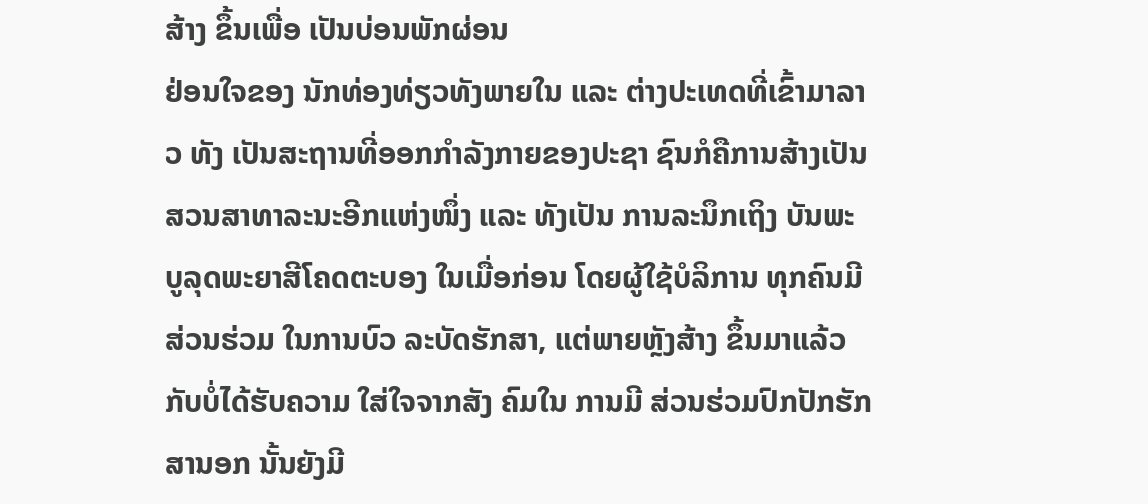ສ້າງ ຂຶ້ນເພື່ອ ເປັນບ່ອນພັກຜ່ອນ
ຢ່ອນໃຈຂອງ ນັກທ່ອງທ່ຽວທັງພາຍໃນ ແລະ ຕ່າງປະເທດທີ່ເຂົ້າມາລາວ ທັງ ເປັນສະຖານທີ່ອອກກຳລັງກາຍຂອງປະຊາ ຊົນກໍຄືການສ້າງເປັນ ສວນສາທາລະນະອີກແຫ່ງໜຶ່ງ ແລະ ທັງເປັນ ການລະນຶກເຖິງ ບັນພະບູລຸດພະຍາສີໂຄດຕະບອງ ໃນເມື່ອກ່ອນ ໂດຍຜູ້ໃຊ້ບໍລິການ ທຸກຄົນມີສ່ວນຮ່ວມ ໃນການບົວ ລະບັດຮັກສາ, ແຕ່ພາຍຫຼັງສ້າງ ຂຶ້ນມາແລ້ວ ກັບບໍ່ໄດ້ຮັບຄວາມ ໃສ່ໃຈຈາກສັງ ຄົມໃນ ການມີ ສ່ວນຮ່ວມປົກປັກຮັກສານອກ ນັ້ນຍັງມີ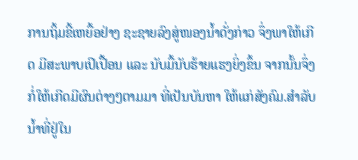ການຖິ້ມຂີ້ເຫຍື້ອຢ່າງ ຊະຊາຍລົງສູ່ໜອງນ້ຳດັ່ງກ່າວ ຈຶ່ງພາໃຫ້ເກີດ ມີສະພາບເປິເປື້ອນ ແລະ ນັບມື້ນັບຮ້າຍແຮງຍິ່ງຂຶ້ນ ຈາກນັ້ນຈຶ່ງກໍ່ໃຫ້ເກີດມີຜົນຕ່າງໆຕາມມາ ທີ່ເປັນບັນຫາ ໃຫ້ແກ່ສັງຄົມ.ສຳລັບນ້ຳທີ່ຢູ່ໃນ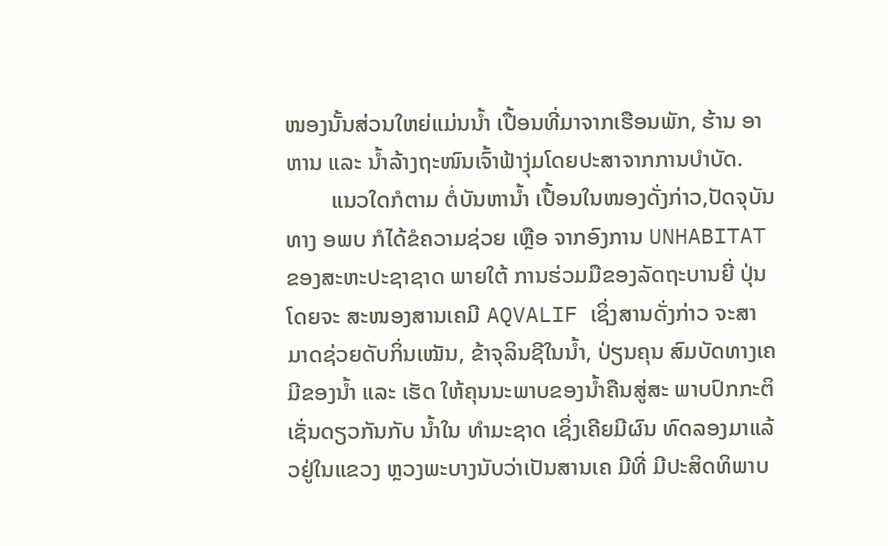ໜອງນັ້ນສ່ວນໃຫຍ່ແມ່ນນ້ຳ ເປື້ອນທີ່ມາຈາກເຮືອນພັກ, ຮ້ານ ອາຫານ ແລະ ນ້ຳລ້າງຖະໜົນເຈົ້າຟ້າງຸ່ມໂດຍປະສາຈາກການບຳບັດ.
        ແນວໃດກໍຕາມ ຕໍ່ບັນຫານ້ຳ ເປື້ອນໃນໜອງດັ່ງກ່າວ,ປັດຈຸບັນ ທາງ ອພບ ກໍໄດ້ຂໍຄວາມຊ່ວຍ ເຫຼືອ ຈາກອົງການ UNHABITAT ຂອງສະຫະປະຊາຊາດ ພາຍໃຕ້ ການຮ່ວມມືຂອງລັດຖະບານຍີ່ ປຸ່ນ ໂດຍຈະ ສະໜອງສານເຄມີ AQVALIF ເຊິ່ງສານດັ່ງກ່າວ ຈະສາມາດຊ່ວຍດັບກິ່ນເໝັນ, ຂ້າຈຸລິນຊີໃນນ້ຳ, ປ່ຽນຄຸນ ສົມບັດທາງເຄມີຂອງນ້ຳ ແລະ ເຮັດ ໃຫ້ຄຸນນະພາບຂອງນ້ຳຄືນສູ່ສະ ພາບປົກກະຕິເຊັ່ນດຽວກັນກັບ ນ້ຳໃນ ທຳມະຊາດ ເຊິ່ງເຄີຍມີຜົນ ທົດລອງມາແລ້ວຢູ່ໃນແຂວງ ຫຼວງພະບາງນັບວ່າເປັນສານເຄ ມີທີ່ ມີປະສິດທິພາບ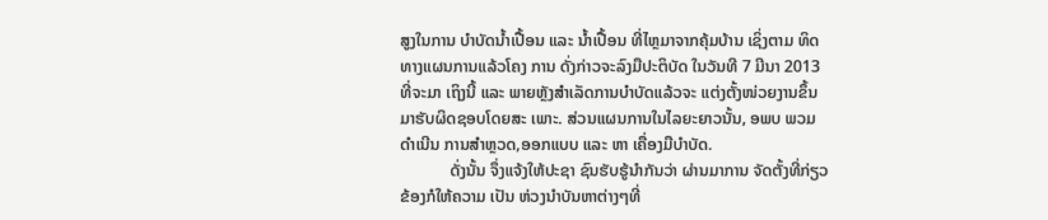ສູງໃນການ ບຳບັດນ້ຳເປື້ອນ ແລະ ນ້ຳເປື້ອນ ທີ່ໄຫຼມາຈາກຄຸ້ມບ້ານ ເຊິ່ງຕາມ ທິດທາງແຜນການແລ້ວໂຄງ ການ ດັ່ງກ່າວຈະລົງມືປະຕິບັດ ໃນວັນທີ 7 ມີນາ 2013 ທີ່ຈະມາ ເຖິງນີ້ ແລະ ພາຍຫຼັງສຳເລັດການບຳບັດແລ້ວຈະ ແຕ່ງຕັ້ງໜ່ວຍງານຂຶ້ນມາຮັບຜິດຊອບໂດຍສະ ເພາະ. ສ່ວນແຜນການໃນໄລຍະຍາວນັ້ນ, ອພບ ພວມດຳເນີນ ການສຳຫຼວດ,ອອກແບບ ແລະ ຫາ ເຄື່ອງມືບຳບັດ.
            ດັ່ງນັ້ນ ຈຶ່ງແຈ້ງໃຫ້ປະຊາ ຊົນຮັບຮູ້ນຳກັນວ່າ ຜ່ານມາການ ຈັດຕັ້ງທີ່ກ່ຽວຂ້ອງກໍໃຫ້ຄວາມ ເປັນ ຫ່ວງນຳບັນຫາຕ່າງໆທີ່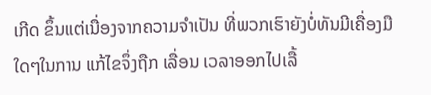ເກີດ ຂຶ້ນແຕ່ເນື່ອງຈາກຄວາມຈຳເປັນ ທີ່ພວກເຮົາຍັງບໍ່ທັນມີເຄື່ອງມື ໃດໆໃນການ ແກ້ໄຂຈຶ່ງຖືກ ເລື່ອນ ເວລາອອກໄປເລື້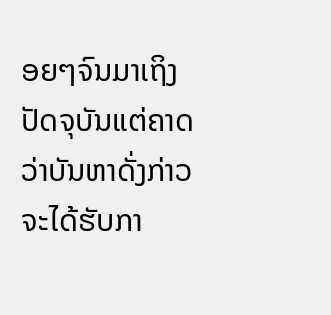ອຍໆຈົນມາເຖິງ ປັດຈຸບັນແຕ່ຄາດວ່າບັນຫາດັ່ງກ່າວຈະໄດ້ຮັບກາ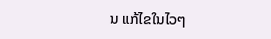ນ ແກ້ໄຂໃນໄວໆ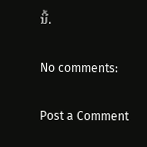ນີ້.

No comments:

Post a Comment